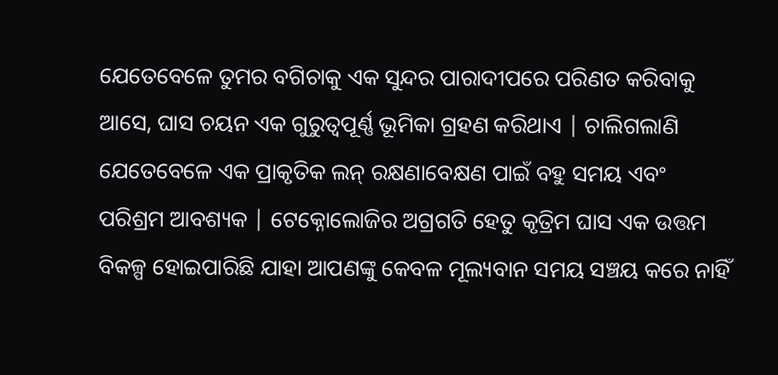ଯେତେବେଳେ ତୁମର ବଗିଚାକୁ ଏକ ସୁନ୍ଦର ପାରାଦୀପରେ ପରିଣତ କରିବାକୁ ଆସେ, ଘାସ ଚୟନ ଏକ ଗୁରୁତ୍ୱପୂର୍ଣ୍ଣ ଭୂମିକା ଗ୍ରହଣ କରିଥାଏ | ଚାଲିଗଲାଣି ଯେତେବେଳେ ଏକ ପ୍ରାକୃତିକ ଲନ୍ ରକ୍ଷଣାବେକ୍ଷଣ ପାଇଁ ବହୁ ସମୟ ଏବଂ ପରିଶ୍ରମ ଆବଶ୍ୟକ | ଟେକ୍ନୋଲୋଜିର ଅଗ୍ରଗତି ହେତୁ କୃତ୍ରିମ ଘାସ ଏକ ଉତ୍ତମ ବିକଳ୍ପ ହୋଇପାରିଛି ଯାହା ଆପଣଙ୍କୁ କେବଳ ମୂଲ୍ୟବାନ ସମୟ ସଞ୍ଚୟ କରେ ନାହିଁ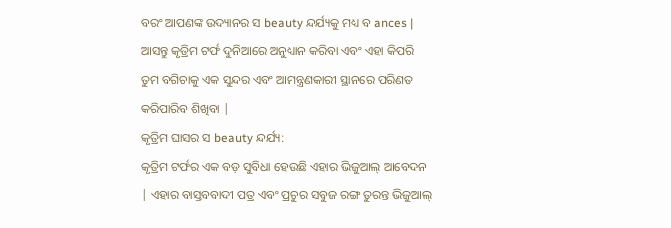ବରଂ ଆପଣଙ୍କ ଉଦ୍ୟାନର ସ beauty ନ୍ଦର୍ଯ୍ୟକୁ ମଧ୍ୟ ବ ances | ଆସନ୍ତୁ କୃତ୍ରିମ ଟର୍ଫ ଦୁନିଆରେ ଅନୁଧ୍ୟାନ କରିବା ଏବଂ ଏହା କିପରି ତୁମ ବଗିଚାକୁ ଏକ ସୁନ୍ଦର ଏବଂ ଆମନ୍ତ୍ରଣକାରୀ ସ୍ଥାନରେ ପରିଣତ କରିପାରିବ ଶିଖିବା |
କୃତ୍ରିମ ଘାସର ସ beauty ନ୍ଦର୍ଯ୍ୟ:
କୃତ୍ରିମ ଟର୍ଫର ଏକ ବଡ଼ ସୁବିଧା ହେଉଛି ଏହାର ଭିଜୁଆଲ୍ ଆବେଦନ | ଏହାର ବାସ୍ତବବାଦୀ ପତ୍ର ଏବଂ ପ୍ରଚୁର ସବୁଜ ରଙ୍ଗ ତୁରନ୍ତ ଭିଜୁଆଲ୍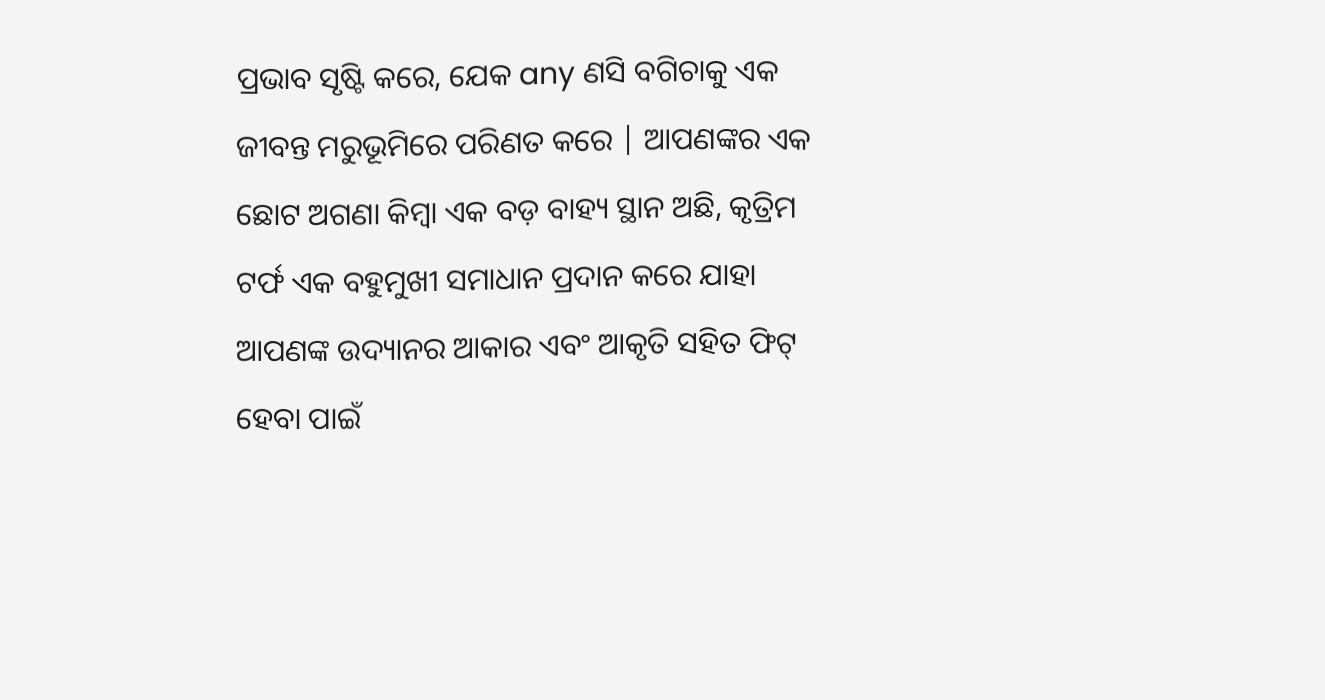ପ୍ରଭାବ ସୃଷ୍ଟି କରେ, ଯେକ any ଣସି ବଗିଚାକୁ ଏକ ଜୀବନ୍ତ ମରୁଭୂମିରେ ପରିଣତ କରେ | ଆପଣଙ୍କର ଏକ ଛୋଟ ଅଗଣା କିମ୍ବା ଏକ ବଡ଼ ବାହ୍ୟ ସ୍ଥାନ ଅଛି, କୃତ୍ରିମ ଟର୍ଫ ଏକ ବହୁମୁଖୀ ସମାଧାନ ପ୍ରଦାନ କରେ ଯାହା ଆପଣଙ୍କ ଉଦ୍ୟାନର ଆକାର ଏବଂ ଆକୃତି ସହିତ ଫିଟ୍ ହେବା ପାଇଁ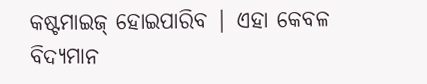କଷ୍ଟମାଇଜ୍ ହୋଇପାରିବ | ଏହା କେବଳ ବିଦ୍ୟମାନ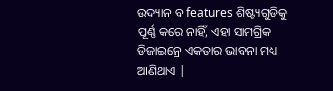ଉଦ୍ୟାନ ବ features ଶିଷ୍ଟ୍ୟଗୁଡିକୁ ପୂର୍ଣ୍ଣ କରେ ନାହିଁ, ଏହା ସାମଗ୍ରିକ ଡିଜାଇନ୍ରେ ଏକତାର ଭାବନା ମଧ୍ୟ ଆଣିଥାଏ |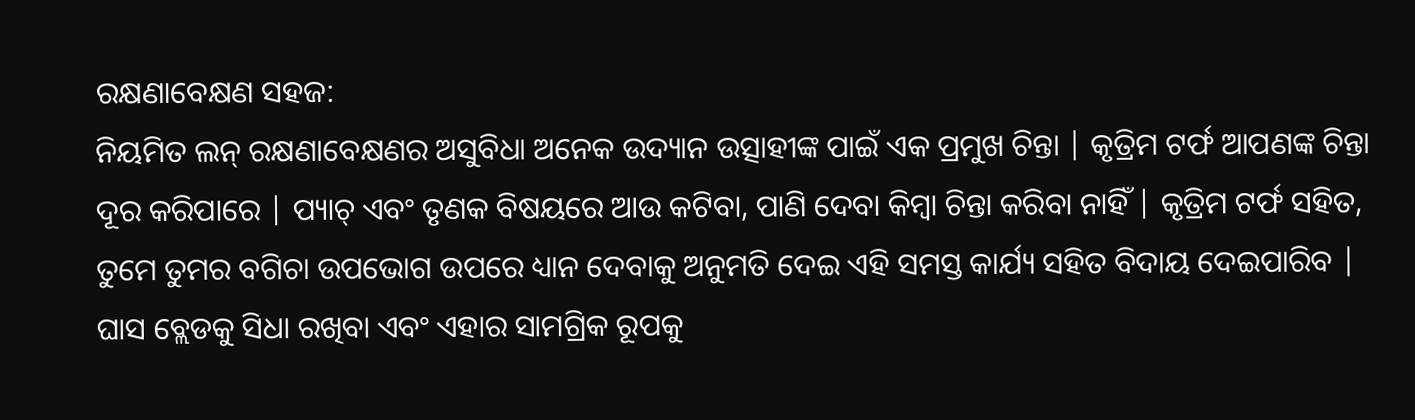ରକ୍ଷଣାବେକ୍ଷଣ ସହଜ:
ନିୟମିତ ଲନ୍ ରକ୍ଷଣାବେକ୍ଷଣର ଅସୁବିଧା ଅନେକ ଉଦ୍ୟାନ ଉତ୍ସାହୀଙ୍କ ପାଇଁ ଏକ ପ୍ରମୁଖ ଚିନ୍ତା | କୃତ୍ରିମ ଟର୍ଫ ଆପଣଙ୍କ ଚିନ୍ତା ଦୂର କରିପାରେ | ପ୍ୟାଚ୍ ଏବଂ ତୃଣକ ବିଷୟରେ ଆଉ କଟିବା, ପାଣି ଦେବା କିମ୍ବା ଚିନ୍ତା କରିବା ନାହିଁ | କୃତ୍ରିମ ଟର୍ଫ ସହିତ, ତୁମେ ତୁମର ବଗିଚା ଉପଭୋଗ ଉପରେ ଧ୍ୟାନ ଦେବାକୁ ଅନୁମତି ଦେଇ ଏହି ସମସ୍ତ କାର୍ଯ୍ୟ ସହିତ ବିଦାୟ ଦେଇପାରିବ | ଘାସ ବ୍ଲେଡକୁ ସିଧା ରଖିବା ଏବଂ ଏହାର ସାମଗ୍ରିକ ରୂପକୁ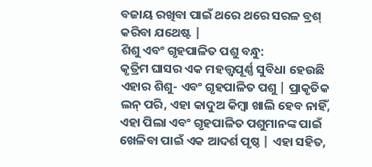ବଜାୟ ରଖିବା ପାଇଁ ଥରେ ଥରେ ସରଳ ବ୍ରଶ୍ କରିବା ଯଥେଷ୍ଟ |
ଶିଶୁ ଏବଂ ଗୃହପାଳିତ ପଶୁ ବନ୍ଧୁ:
କୃତ୍ରିମ ଘାସର ଏକ ମହତ୍ତ୍ୱପୂର୍ଣ୍ଣ ସୁବିଧା ହେଉଛି ଏହାର ଶିଶୁ- ଏବଂ ଗୃହପାଳିତ ପଶୁ | ପ୍ରାକୃତିକ ଲନ୍ ପରି, ଏହା କାଦୁଅ କିମ୍ବା ଖାଲି ହେବ ନାହିଁ, ଏହା ପିଲା ଏବଂ ଗୃହପାଳିତ ପଶୁମାନଙ୍କ ପାଇଁ ଖେଳିବା ପାଇଁ ଏକ ଆଦର୍ଶ ପୃଷ୍ଠ | ଏହା ସହିତ,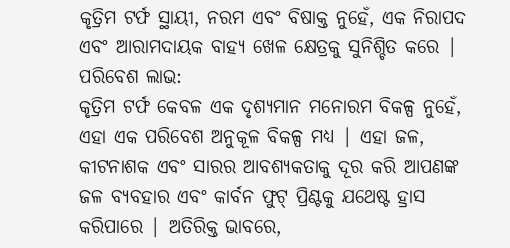କୃତ୍ରିମ ଟର୍ଫ ସ୍ଥାୟୀ, ନରମ ଏବଂ ବିଷାକ୍ତ ନୁହେଁ, ଏକ ନିରାପଦ ଏବଂ ଆରାମଦାୟକ ବାହ୍ୟ ଖେଳ କ୍ଷେତ୍ରକୁ ସୁନିଶ୍ଚିତ କରେ |
ପରିବେଶ ଲାଭ:
କୃତ୍ରିମ ଟର୍ଫ କେବଳ ଏକ ଦୃଶ୍ୟମାନ ମନୋରମ ବିକଳ୍ପ ନୁହେଁ, ଏହା ଏକ ପରିବେଶ ଅନୁକୂଳ ବିକଳ୍ପ ମଧ୍ୟ | ଏହା ଜଳ, କୀଟନାଶକ ଏବଂ ସାରର ଆବଶ୍ୟକତାକୁ ଦୂର କରି ଆପଣଙ୍କ ଜଳ ବ୍ୟବହାର ଏବଂ କାର୍ବନ ଫୁଟ୍ ପ୍ରିଣ୍ଟକୁ ଯଥେଷ୍ଟ ହ୍ରାସ କରିପାରେ | ଅତିରିକ୍ତ ଭାବରେ,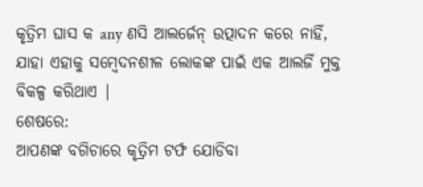କୃତ୍ରିମ ଘାସ କ any ଣସି ଆଲର୍ଜେନ୍ ଉତ୍ପାଦନ କରେ ନାହିଁ, ଯାହା ଏହାକୁ ସମ୍ବେଦନଶୀଳ ଲୋକଙ୍କ ପାଇଁ ଏକ ଆଲର୍ଜି ମୁକ୍ତ ବିକଳ୍ପ କରିଥାଏ |
ଶେଷରେ:
ଆପଣଙ୍କ ବଗିଚାରେ କୃତ୍ରିମ ଟର୍ଫ ଯୋଡିବା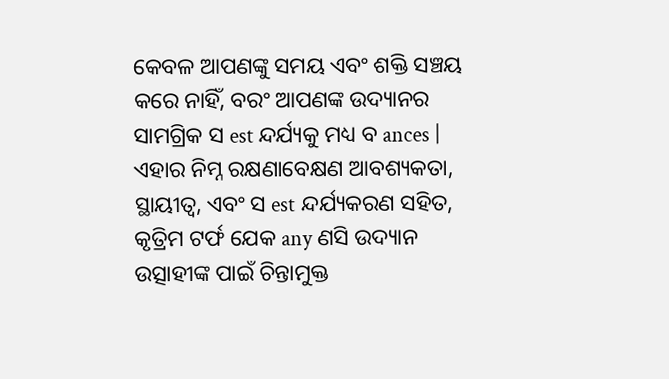କେବଳ ଆପଣଙ୍କୁ ସମୟ ଏବଂ ଶକ୍ତି ସଞ୍ଚୟ କରେ ନାହିଁ, ବରଂ ଆପଣଙ୍କ ଉଦ୍ୟାନର ସାମଗ୍ରିକ ସ est ନ୍ଦର୍ଯ୍ୟକୁ ମଧ୍ୟ ବ ances | ଏହାର ନିମ୍ନ ରକ୍ଷଣାବେକ୍ଷଣ ଆବଶ୍ୟକତା, ସ୍ଥାୟୀତ୍ୱ, ଏବଂ ସ est ନ୍ଦର୍ଯ୍ୟକରଣ ସହିତ, କୃତ୍ରିମ ଟର୍ଫ ଯେକ any ଣସି ଉଦ୍ୟାନ ଉତ୍ସାହୀଙ୍କ ପାଇଁ ଚିନ୍ତାମୁକ୍ତ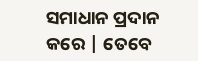ସମାଧାନ ପ୍ରଦାନ କରେ | ତେବେ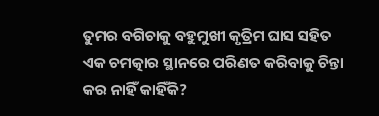ତୁମର ବଗିଚାକୁ ବହୁମୁଖୀ କୃତ୍ରିମ ଘାସ ସହିତ ଏକ ଚମତ୍କାର ସ୍ଥାନରେ ପରିଣତ କରିବାକୁ ଚିନ୍ତା କର ନାହିଁ କାହିଁକି?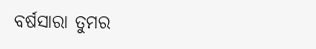ବର୍ଷସାରା ତୁମର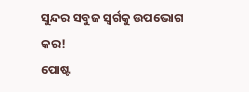ସୁନ୍ଦର ସବୁଜ ସ୍ୱର୍ଗକୁ ଉପଭୋଗ କର!
ପୋଷ୍ଟ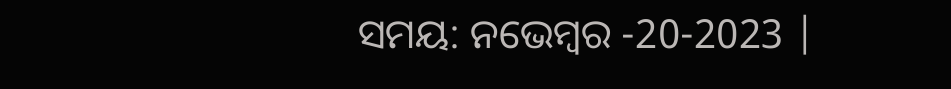ସମୟ: ନଭେମ୍ବର -20-2023 |